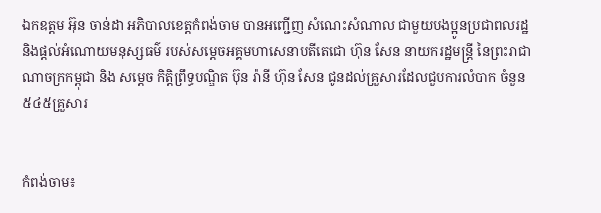ឯកឧត្ដម អ៊ុន ចាន់ដា អភិបាលខេត្តកំពង់ចាម បានអញ្ជេីញ សំណេះសំណាល ជាមួយបងប្អូនប្រជាពលរដ្ឋ និងផ្តល់អំណោយមនុស្សធម៌ របស់សម្តេចអគ្គមហាសេនាបតីតេជោ ហ៊ុន សែន នាយករដ្ឋមន្ត្រី នៃព្រះរាជាណាចក្រកម្ពុជា និង សម្តេច កិត្តិព្រឹទ្ធបណ្ឌិត ប៊ុន រ៉ានី ហ៊ុន សែន ជូនដល់គ្រួសារដែលជួបការលំបាក ចំនួន៥៤៥គ្រួសារ


កំពង់ចាម៖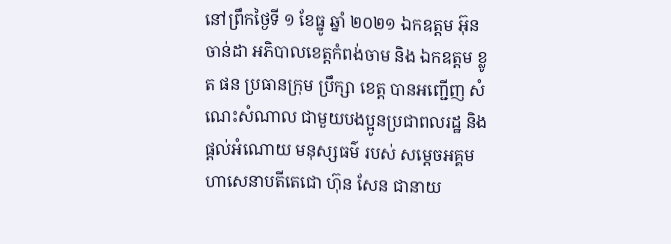នៅព្រឹកថ្ងៃទី ១ ខែធ្នូ ឆ្នាំ ២០២១ ឯកឧត្ដម អ៊ុន ចាន់ដា អភិបាលខេត្តកំពង់ចាម និង ឯកឧត្ដម ខ្លូត ផន ប្រធានក្រុម ប្រឹក្សា ខេត្ត បានអញ្ជេីញ សំណេះសំណាល ជាមួយបងប្អូនប្រជាពលរដ្ឋ និងផ្តល់អំណោយ មនុស្សធម៌ របស់ សម្តេចអគ្គមហាសេនាបតីតេជោ ហ៊ុន សែន ជានាយ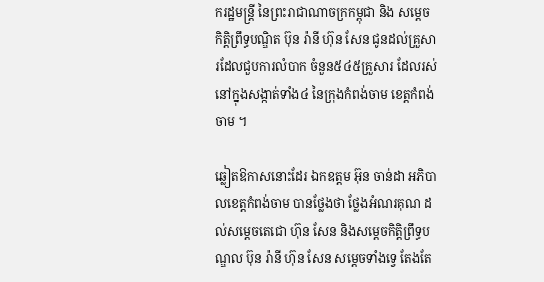ករដ្ឋមន្ត្រី នៃព្រះរាជាណាចក្រកម្ពុជា និង សម្តេច កិត្តិព្រឹទ្ធបណ្ឌិត ប៊ុន រ៉ានី ហ៊ុន សែន ជូនដល់គ្រួសារដែលជួបការលំបាក ចំនួន៥៤៥គ្រួសារ ដែលរស់នៅក្នុងសង្កាត់ទាំង៤ នៃក្រុងកំពង់ចាម ខេត្តកំពង់ចាម ។

ឆ្លៀតឱកាសនោះដែរ ឯកឧត្តម អ៊ុន ចាន់ដា អភិបាលខេត្តកំពង់ចាម បានថ្លែងថា ថ្លែងអំណរគុណ ដល់សម្តេចតេជោ ហ៊ុន សែន និងសម្តេចកិតិ្តព្រឹទ្ធបណ្ឌល ប៊ុន រ៉ានី ហ៊ុន សែន សម្តេចទាំងទ្វេ តែងតែ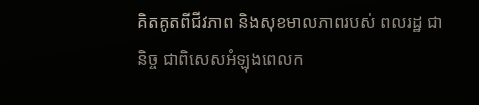គិតគូតពីជីវភាព និងសុខមាលភាពរបស់ ពលរដ្ឋ ជានិច្ច ជាពិសេសអំឡុងពេលក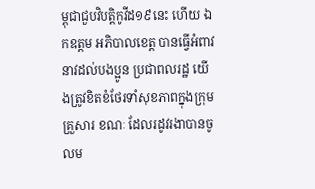ម្ពុជាជួបវិបត្តិកូវីដ១៩នេះ ហេីយ ឯកឧត្តម អភិបាលខេត្ត បានធ្វេីអំពាវនាវដល់បងប្អូន ប្រជាពលរដ្ឋ យេីងត្រូវខិតខំថែរទាំសុខភាពក្នុងក្រុមគ្រួសារ ខណៈ ដែលរដូវរងាបានចូលម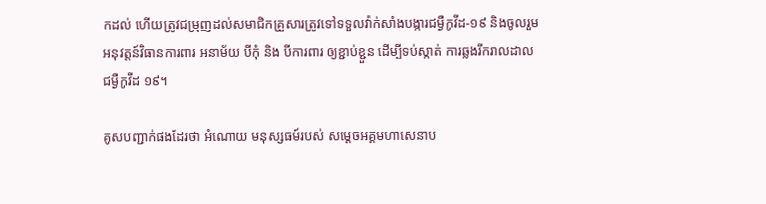កដល់ ហេីយត្រូវជម្រុញដល់សមាជិកគ្រួសារត្រូវទៅទទួលវ៉ាក់សាំងបង្ការជម្ងឺកូវីដ-១៩ និងចូលរួមអនុវត្តន៍វិធានការពារ អនាម័យ បីកុំ និង បីការពារ ឲ្យខ្ជាប់ខ្ជួន ដេីម្បីទប់ស្កាត់ ការឆ្លងរីករាលដាលជម្ងឺកូវីដ ១៩។

គូសបញ្ជាក់ផងដែរថា អំណោយ មនុស្សធម៍របស់ សម្តេចអគ្គមហាសេនាប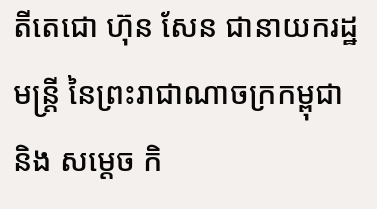តីតេជោ ហ៊ុន សែន ជានាយករដ្ឋមន្ត្រី នៃព្រះរាជាណាចក្រកម្ពុជា និង សម្តេច កិ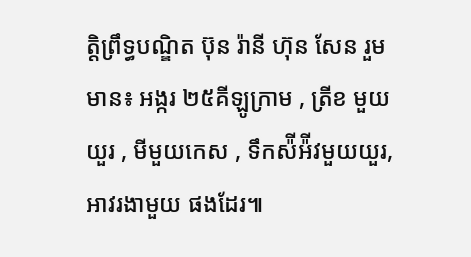ត្តិព្រឹទ្ធបណ្ឌិត ប៊ុន រ៉ានី ហ៊ុន សែន រួមមាន៖ អង្ករ ២៥គីឡូក្រាម , ត្រីខ មួយយួរ , មីមួយកេស , ទឹកស៉ីអ៉ីវមួយយួរ, អាវរងាមួយ ផងដែរ៕